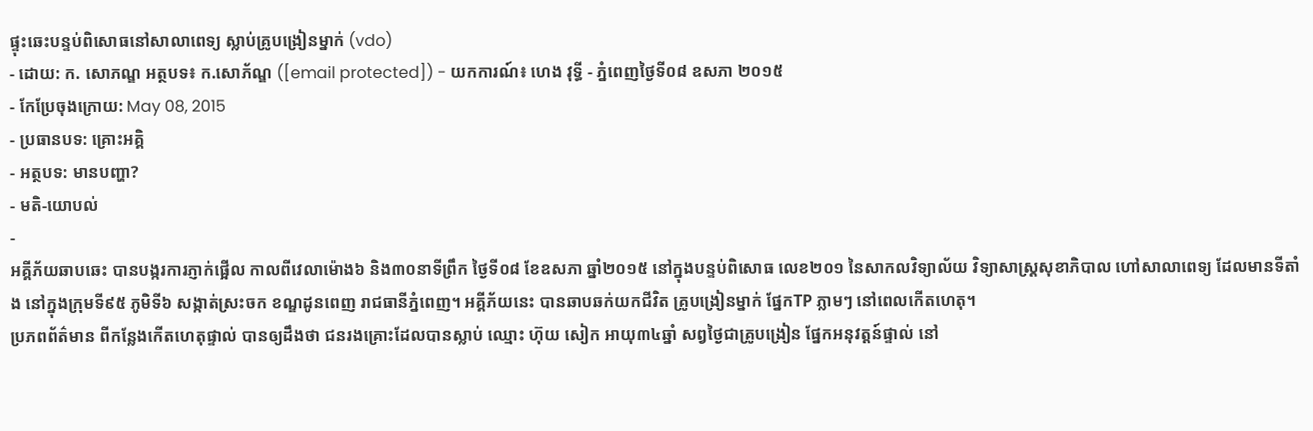ផ្ទុះឆេះបន្ទប់ពិសោធនៅសាលាពេទ្យ ស្លាប់គ្រូបង្រៀនម្នាក់ (vdo)
- ដោយ: ក. សោភណ្ឌ អត្ថបទ៖ ក.សោភ័ណ្ឌ ([email protected]) - យកការណ៍៖ ហេង វុទ្ធី - ភ្នំពេញថ្ងៃទី០៨ ឧសភា ២០១៥
- កែប្រែចុងក្រោយ: May 08, 2015
- ប្រធានបទ: គ្រោះអគ្គិ
- អត្ថបទ: មានបញ្ហា?
- មតិ-យោបល់
-
អគ្គីភ័យឆាបឆេះ បានបង្ករការភ្ញាក់ផ្អើល កាលពីវេលាម៉ោង៦ និង៣០នាទីព្រឹក ថ្ងៃទី០៨ ខែឧសភា ឆ្នាំ២០១៥ នៅក្នុងបន្ទប់ពិសោធ លេខ២០១ នៃសាកលវិទ្យាល័យ វិទ្យាសាស្ត្រសុខាភិបាល ហៅសាលាពេទ្យ ដែលមានទីតាំង នៅក្នុងក្រុមទី៩៥ ភូមិទី៦ សង្កាត់ស្រះចក ខណ្ឌដូនពេញ រាជធានីភ្នំពេញ។ អគ្គីភ័យនេះ បានឆាបឆក់យកជីវិត គ្រូបង្រៀនម្នាក់ ផ្នែកTP ភ្លាមៗ នៅពេលកើតហេតុ។
ប្រភពព័ត៌មាន ពីកន្លែងកើតហេតុផ្ទាល់ បានឲ្យដឹងថា ជនរងគ្រោះដែលបានស្លាប់ ឈ្មោះ ហ៊ុយ សៀក អាយុ៣៤ឆ្នាំ សព្វថ្ងៃជាគ្រូបង្រៀន ផ្នែកអនុវត្តន៍ផ្ទាល់ នៅ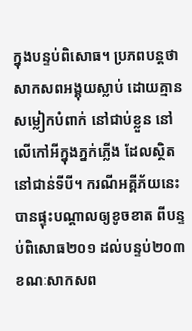ក្នុងបន្ទប់ពិសោធ។ ប្រភពបន្តថា សាកសពអង្គុយស្លាប់ ដោយគ្មានសម្លៀកបំពាក់ នៅជាប់ខ្លួន នៅលើកៅអីក្នុងភ្នក់ភ្លើង ដែលស្ថិតនៅជាន់ទីបី។ ករណីអគ្គីភ័យនេះ បានផ្ទុះបណ្តាលឲ្យខូចខាត ពីបន្ទប់ពិសោធ២០១ ដល់បន្ទប់២០៣ ខណៈសាកសព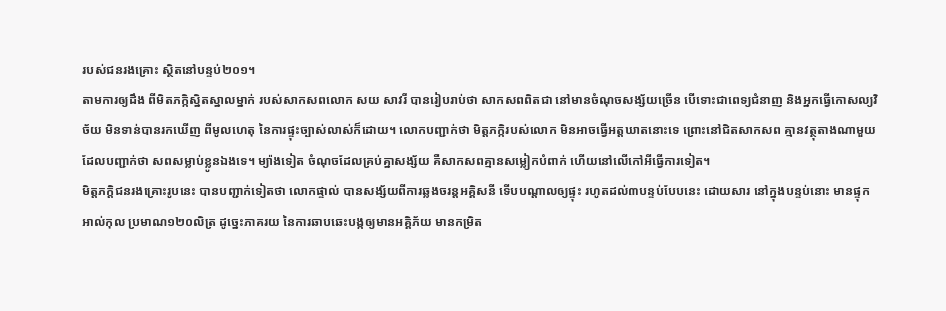របស់ជនរងគ្រោះ ស្ថិតនៅបន្ទប់២០១។
តាមការឲ្យដឹង ពីមិតភក្កិស្និតស្នាលម្នាក់ របស់សាកសពលោក សយ សាវរី បានរៀបរាប់ថា សាកសពពិតជា នៅមានចំណុចសង្ស័យច្រើន បើទោះជាពេទ្យជំនាញ និងអ្នកធ្វើកោសល្យវិច័យ មិនទាន់បានរកឃើញ ពីមូលហេតុ នៃការផ្ទុះច្បាស់លាស់ក៏ដោយ។ លោកបញ្ជាក់ថា មិត្តភក្កិរបស់លោក មិនអាចធ្វើអត្តឃាតនោះទេ ព្រោះនៅជិតសាកសព គ្មានវត្ថុតាងណាមួយ ដែលបញ្ជាក់ថា សពសម្លាប់ខ្លូនឯងទេ។ ម្យ៉ាងទៀត ចំណុចដែលគ្រប់គ្នាសង្ស័យ គឺសាកសពគ្មានសម្លៀកបំពាក់ ហើយនៅលើកៅអីធ្វើការទៀត។
មិត្តភក្តិជនរងគ្រោះរូបនេះ បានបញ្ជាក់ទៀតថា លោកផ្ទាល់ បានសង្ស័យពីការឆ្លងចរន្តអគ្គិសនី ទើបបណ្តាលឲ្យផ្ទុះ រហូតដល់៣បន្ទប់បែបនេះ ដោយសារ នៅក្នុងបន្ទប់នោះ មានផ្ទុកអាល់កុល ប្រមាណ១២០លិត្រ ដូច្នេះភាគរយ នៃការឆាបឆេះបង្កឲ្យមានអគ្គិភ័យ មានកម្រិត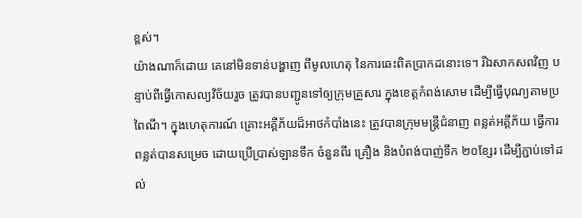ខ្ពស់។
យ៉ាងណាក៏ដោយ គេនៅមិនទាន់បង្ហាញ ពីមូលហេតុ នៃការឆេះពិតប្រាកដនោះទេ។ រីឯសាកសពវិញ បន្ទាប់ពីធ្វើកោសល្យវិច័យរួច ត្រូវបានបញ្ជូនទៅឲ្យក្រុមគ្រួសារ ក្នុងខេត្តកំពង់សោម ដើម្បីធ្វើបុណ្យតាមប្រពៃណី។ ក្នុងហេតុការណ៍ គ្រោះអគ្គីភ័យដ៏អាថកំបាំងនេះ ត្រូវបានក្រុមមន្ត្រីជំនាញ ពន្លត់អគ្គីភ័យ ធ្វើការពន្លត់បានសម្រេច ដោយប្រើប្រាស់ឡានទឹក ចំនួនពីរ គ្រឿង និងបំពង់បាញ់ទឹក ២០ខ្សែរ ដើម្បីភ្ជាប់ទៅដល់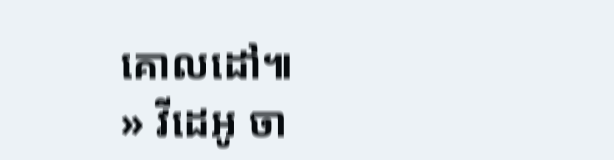គោលដៅ៕
» វីដេអូ ចា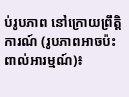ប់រូបភាព នៅក្រោយព្រឹត្តិការណ៍ (រូបភាពអាចប៉ះពាល់អារម្មណ៍)៖